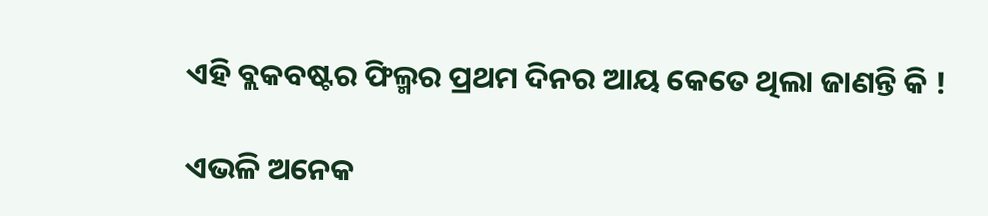ଏହି ବ୍ଲକବଷ୍ଟର ଫିଲ୍ମର ପ୍ରଥମ ଦିନର ଆୟ କେତେ ଥିଲା ଜାଣନ୍ତି କି !

ଏଭଳି ଅନେକ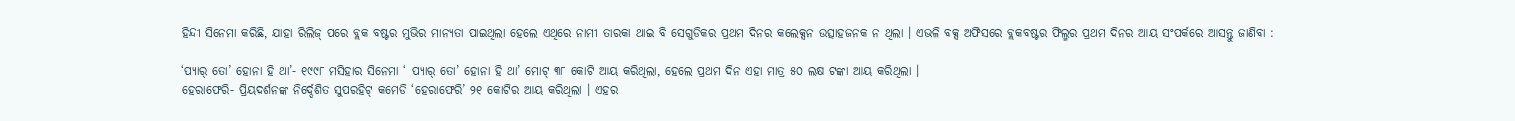ହିନ୍ଦୀ ସିନେମା କରିଛି, ଯାହା ରିଲିଜ୍‌ ପରେ ବ୍ଲକ ବଷ୍ଟର ମୁଭିର ମାନ୍ୟତା ପାଇଥିଲା ହେଲେ ଏଥିରେ ନାମୀ ତାରକା ଥାଇ ବି ସେଗୁଡିକର ପ୍ରଥମ ଦିନର କଲେକ୍ସନ ଉତ୍ସାହଜନକ ନ ଥିଲା । ଏଭଳି ବକ୍ସ ଅଫିସରେ ବ୍ଲକବଷ୍ଟର ଫିଲ୍ମର ପ୍ରଥମ ଦିନର ଆୟ ସଂପର୍କରେ ଆସନ୍ତୁ ଜାଣିବା :

‘ପ୍ୟାର୍‌ ତୋ’ ହୋନା ହି ଥା’- ୧୯୯୮ ମସିହାର ସିନେମା ‘ ପ୍ୟାର୍‌ ତୋ’ ହୋନା ହି ଥା’ ମୋଟ୍‌ ୩୮ କୋଟି ଆୟ କରିଥିଲା, ହେଲେ ପ୍ରଥମ ଦିନ ଏହା ମାତ୍ର ୫୦ ଲକ୍ଷ ଟଙ୍କା ଆୟ କରିଥିଲା ।
ହେରାଫେରି- ପ୍ରିୟଦର୍ଶନଙ୍କ ନିର୍ଦ୍ଦେଶିତ ସୁପରହିଟ୍‌ କମେଡି ‘ହେରାଫେରି’ ୨୧ କୋଟିର ଆୟ କରିଥିଲା । ଏହର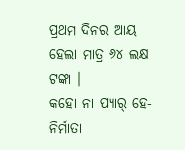ପ୍ରଥମ ଦିନର ଆୟ ହେଲା ମାତ୍ର ୬୪ ଲକ୍ଷ ଟଙ୍କା ।
କହୋ ନା ପ୍ୟାର୍‌ ହେ- ନିର୍ମାତା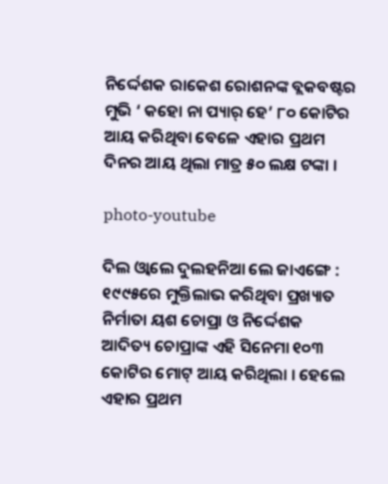ନିର୍ଦ୍ଦେଶକ ରାକେଶ ରୋଶନଙ୍କ ବ୍ଲକବଷ୍ଟର ମୁଭି ‘ କହୋ ନା ପ୍ୟାର୍‌ ହେ’ ୮୦ କୋଟିର ଆୟ କରିଥିବା ବେଳେ ଏହାର ପ୍ରଥମ ଦିନର ଆୟ ଥିଲା ମାତ୍ର ୫୦ ଲକ୍ଷ ଟଙ୍କା ।

photo-youtube

ଦିଲ ଓ୍ଵାଲେ ଦୁଲହନିଆ ଲେ ଜାଏଙ୍ଗେ : ୧୯୯୫ରେ ମୁକ୍ତିଲାଭ କରିଥିବା ପ୍ରଖ୍ୟାତ ନିର୍ମାତା ୟଶ ଚୋପ୍ରା ଓ ନିର୍ଦ୍ଦେଶକ ଆଦିତ୍ୟ ଚୋପ୍ରାଙ୍କ ଏହି ସିନେମା ୧୦୩ କୋଟିର ମୋଟ୍‌ ଆୟ କରିଥିଲା । ହେଲେ ଏହାର ପ୍ରଥମ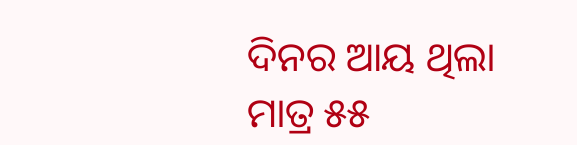ଦିନର ଆୟ ଥିଲା ମାତ୍ର ୫୫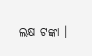ଲକ୍ଷ ଟଙ୍କା ।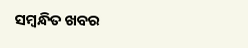ସମ୍ବନ୍ଧିତ ଖବର